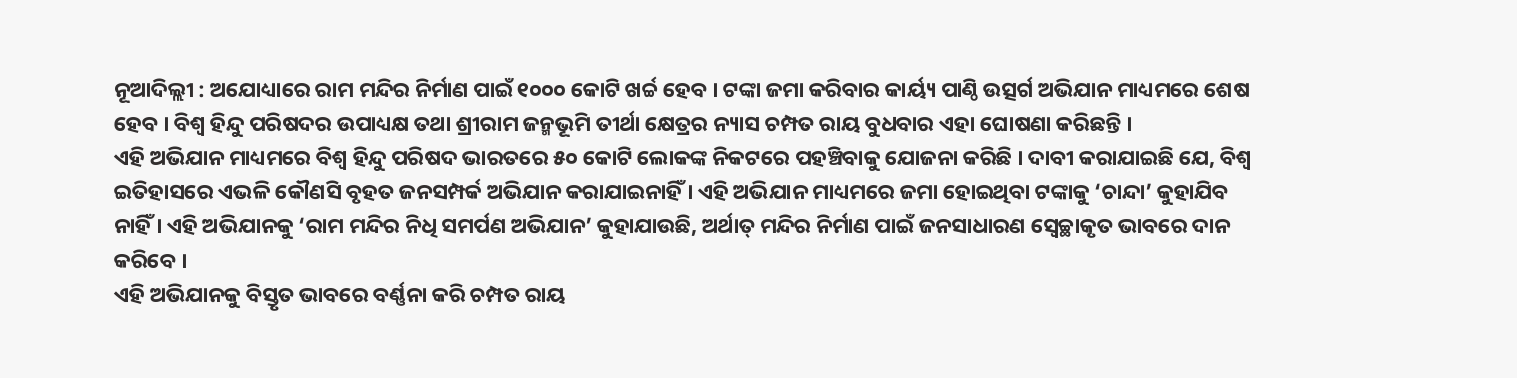ନୂଆଦିଲ୍ଲୀ : ଅଯୋଧ୍ୟାରେ ରାମ ମନ୍ଦିର ନିର୍ମାଣ ପାଇଁ ୧୦୦୦ କୋଟି ଖର୍ଚ୍ଚ ହେବ । ଟଙ୍କା ଜମା କରିବାର କାର୍ୟ୍ୟ ପାଣ୍ଠି ଉତ୍ସର୍ଗ ଅଭିଯାନ ମାଧ୍ୟମରେ ଶେଷ ହେବ । ବିଶ୍ୱ ହିନ୍ଦୁ ପରିଷଦର ଉପାଧ୍ୟକ୍ଷ ତଥା ଶ୍ରୀରାମ ଜନ୍ମଭୂମି ତୀର୍ଥା କ୍ଷେତ୍ରର ନ୍ୟାସ ଚମ୍ପତ ରାୟ ବୁଧବାର ଏହା ଘୋଷଣା କରିଛନ୍ତି ।
ଏହି ଅଭିଯାନ ମାଧ୍ୟମରେ ବିଶ୍ୱ ହିନ୍ଦୁ ପରିଷଦ ଭାରତରେ ୫୦ କୋଟି ଲୋକଙ୍କ ନିକଟରେ ପହଞ୍ଚିବାକୁ ଯୋଜନା କରିଛି । ଦାବୀ କରାଯାଇଛି ଯେ, ବିଶ୍ୱ ଇତିହାସରେ ଏଭଳି କୌଣସି ବୃହତ ଜନସମ୍ପର୍କ ଅଭିଯାନ କରାଯାଇନାହିଁ । ଏହି ଅଭିଯାନ ମାଧ୍ୟମରେ ଜମା ହୋଇଥିବା ଟଙ୍କାକୁ ‘ଚାନ୍ଦା’ କୁହାଯିବ ନାହିଁ । ଏହି ଅଭିଯାନକୁ ‘ରାମ ମନ୍ଦିର ନିଧି ସମର୍ପଣ ଅଭିଯାନ’ କୁହାଯାଉଛି, ଅର୍ଥାତ୍ ମନ୍ଦିର ନିର୍ମାଣ ପାଇଁ ଜନସାଧାରଣ ସ୍ବେଚ୍ଛାକୃତ ଭାବରେ ଦାନ କରିବେ ।
ଏହି ଅଭିଯାନକୁ ବିସ୍ତୃତ ଭାବରେ ବର୍ଣ୍ଣନା କରି ଚମ୍ପତ ରାୟ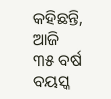କହିଛନ୍ତି, ଆଜି ୩୫ ବର୍ଷ ବୟସ୍କ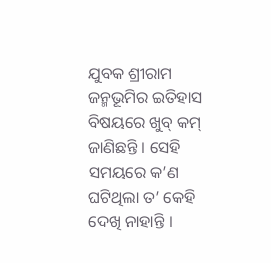ଯୁବକ ଶ୍ରୀରାମ ଜନ୍ମଭୂମିର ଇତିହାସ ବିଷୟରେ ଖୁବ୍ କମ୍ ଜାଣିଛନ୍ତି । ସେହି ସମୟରେ କ’ଣ ଘଟିଥିଲା ତ’ କେହି ଦେଖି ନାହାନ୍ତି ।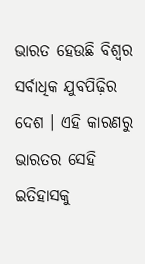ଭାରତ ହେଉଛି ବିଶ୍ୱର ସର୍ବାଧିକ ଯୁବପିଢ଼ିର ଦେଶ । ଏହି କାରଣରୁ ଭାରତର ସେହି ଇତିହାସକୁ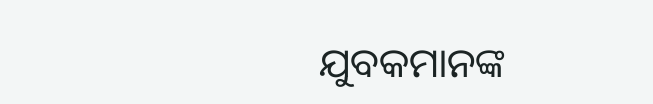ଯୁବକମାନଙ୍କ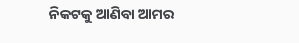ନିକଟକୁ ଆଣିବା ଆମର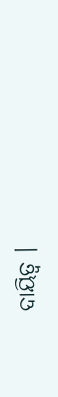ଦାୟିତ୍ୱ ।